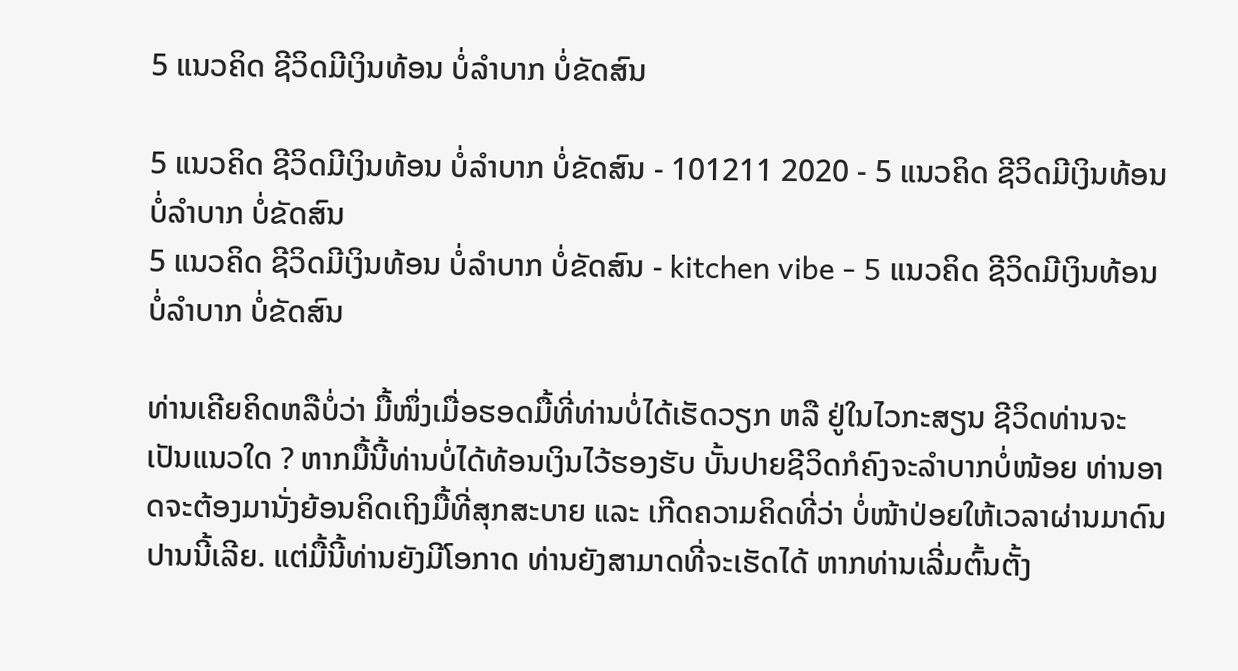5 ແນວຄິດ ຊີວິດມີເງິນທ້ອນ ບໍ່ລຳບາກ ບໍ່ຂັດສົນ

5 ແນວຄິດ ຊີວິດມີເງິນທ້ອນ ບໍ່ລຳບາກ ບໍ່ຂັດສົນ - 101211 2020 - 5 ແນວຄິດ ຊີວິດມີເງິນທ້ອນ ບໍ່ລຳບາກ ບໍ່ຂັດສົນ
5 ແນວຄິດ ຊີວິດມີເງິນທ້ອນ ບໍ່ລຳບາກ ບໍ່ຂັດສົນ - kitchen vibe - 5 ແນວຄິດ ຊີວິດມີເງິນທ້ອນ ບໍ່ລຳບາກ ບໍ່ຂັດສົນ

ທ່ານເຄີຍຄິດຫລືບໍ່ວ່າ ມື້ໜຶ່ງເມື່ອຮອດມື້ທີ່ທ່ານບໍ່ໄດ້ເຮັດວຽກ ຫລື ຢູ່ໃນໄວກະສຽນ ຊີວິດທ່ານຈະເປັນແນວໃດ ? ຫາກມື້ນີ້ທ່ານບໍ່ໄດ້ທ້ອນເງິນໄວ້ຮອງຮັບ ບັ້ນປາຍຊີວິດກໍຄົງຈະລຳບາກບໍ່ໜ້ອຍ ທ່ານອາດຈະຕ້ອງມານັ່ງຍ້ອນຄິດເຖິງມື້ທີ່ສຸກສະບາຍ ແລະ ເກີດຄວາມຄິດທີ່ວ່າ ບໍ່ໜ້າປ່ອຍໃຫ້ເວລາຜ່ານມາດົນປານນີ້ເລີຍ. ແຕ່ມື້ນີ້ທ່ານຍັງມີໂອກາດ ທ່ານຍັງສາມາດທີ່ຈະເຮັດໄດ້ ຫາກທ່ານເລີ່ມຕົ້ນຕັ້ງ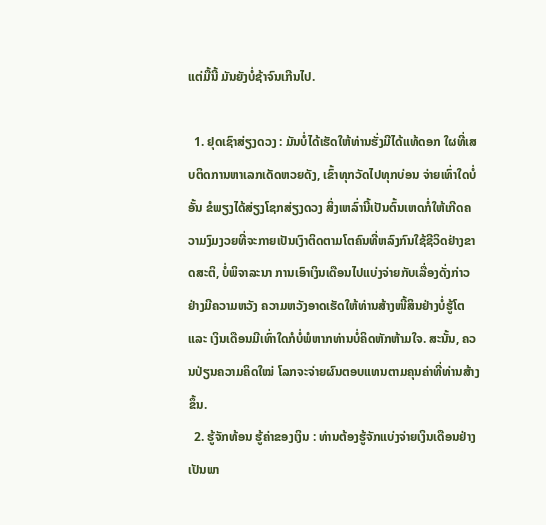ແຕ່ມື້ນີ້ ມັນຍັງບໍ່ຊ້າຈົນເກີນໄປ.

  1. ຢຸດເຊົາສ່ຽງດວງ : ມັນບໍ່ໄດ້ເຮັດໃຫ້ທ່ານຮັ່ງມີໄດ້ແທ້ດອກ ໃຜທີ່ເສບຕິດການຫາເລກເດັດຫວຍດັງ, ເຂົ້າທຸກວັດໄປທຸກບ່ອນ ຈ່າຍເທົ່າໃດບໍ່ອັ້ນ ຂໍພຽງໄດ້ສ່ຽງໂຊກສ່ຽງດວງ ສິ່ງເຫລົ່ານີ້ເປັນຕົ້ນເຫດກໍ່ໃຫ້ເກີດຄວາມງົມງວຍທີ່ຈະກາຍເປັນເງົາຕິດຕາມໂຕຄົນທີ່ຫລົງກົນໃຊ້ຊີວິດຢ່າງຂາດສະຕິ, ບໍ່ພິຈາລະນາ ການເອົາເງິນເດືອນໄປແບ່ງຈ່າຍກັບເລື່ອງດັ່ງກ່າວຢ່າງມີຄວາມຫວັງ ຄວາມຫວັງອາດເຮັດໃຫ້ທ່ານສ້າງໜີ້ສິນຢ່າງບໍ່ຮູ້ໂຕ ແລະ ເງິນເດືອນມີເທົ່າໃດກໍບໍ່ພໍຫາກທ່ານບໍ່ຄິດຫັກຫ້າມໃຈ. ສະນັ້ນ, ຄວນປ່ຽນຄວາມຄິດໃໝ່ ໂລກຈະຈ່າຍຜົນຕອບແທນຕາມຄຸນຄ່າທີ່ທ່ານສ້າງຂຶ້ນ.
  2. ຮູ້ຈັກທ້ອນ ຮູ້ຄ່າຂອງເງິນ : ທ່ານຕ້ອງຮູ້ຈັກແບ່ງຈ່າຍເງິນເດືອນຢ່າງເປັນພາ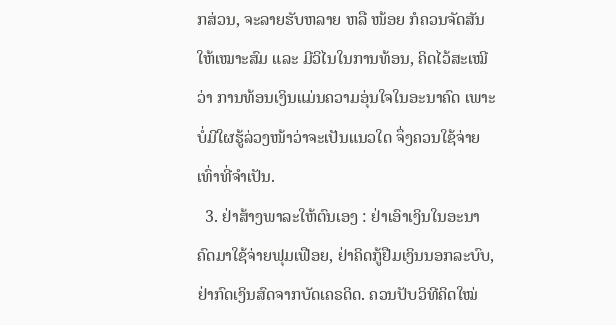ກສ່ວນ, ຈະລາຍຮັບຫລາຍ ຫລື ໜ້ອຍ ກໍຄວນຈັດສັນໃຫ້ເໝາະສົມ ແລະ ມີວິໄນໃນການທ້ອນ, ຄິດໄວ້ສະເໝີວ່າ ການທ້ອນເງິນແມ່ນຄວາມອຸ່ນໃຈໃນອະນາຄົດ ເພາະບໍ່ມີໃຜຮູ້ລ່ວງໜ້າວ່າຈະເປັນແນວໃດ ຈຶ່ງຄວນໃຊ້ຈ່າຍເທົ່າທີ່ຈຳເປັນ.
  3. ຢ່າສ້າງພາລະໃຫ້ຕົນເອງ : ຢ່າເອົາເງິນໃນອະນາຄົດມາໃຊ້ຈ່າຍຟຸມເຟືອຍ, ຢ່າຄິດກູ້ຢືມເງິນນອກລະບົບ, ຢ່າກົດເງິນສົດຈາກບັດເຄຣດິດ. ຄວນປັບວິທີຄິດໃໝ່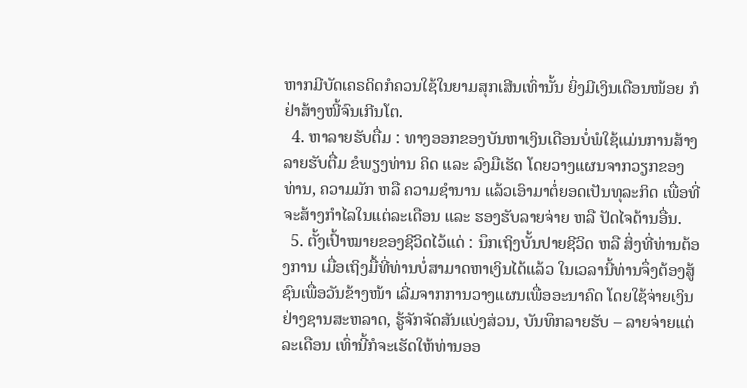ຫາກມີບັດເຄຣດິດກໍຄວນໃຊ້ໃນຍາມສຸກເສີນເທົ່ານັ້ນ ຍິ່ງມີເງິນເດືອນໜ້ອຍ ກໍຢ່າສ້າງໜີ້ຈົນເກີນໂຕ.
  4. ຫາລາຍຮັບຕື່ມ : ທາງອອກຂອງບັນຫາເງິນເດືອນບໍ່ພໍໃຊ້ແມ່ນການສ້າງລາຍຮັບຕື່ມ ຂໍພຽງທ່ານ ຄິດ ແລະ ລົງມືເຮັດ ໂດຍວາງແຜນຈາກວຽກຂອງທ່ານ, ຄວາມມັກ ຫລື ຄວາມຊຳນານ ແລ້ວເອົາມາຕໍ່ຍອດເປັນທຸລະກິດ ເພື່ອທີ່ຈະສ້າງກຳໄລໃນແຕ່ລະເດືອນ ແລະ ຮອງຮັບລາຍຈ່າຍ ຫລື ປັດໄຈດ້ານອື່ນ.
  5. ຕັ້ງເປົ້າໝາຍຂອງຊີວິດໄວ້ແດ່ : ນຶກເຖິງບັ້ນປາຍຊີວິດ ຫລື ສິ່ງທີ່ທ່ານຕ້ອງການ ເມື່ອເຖິງມື້ທີ່ທ່ານບໍ່ສາມາດຫາເງິນໄດ້ແລ້ວ ໃນເວລານີ້ທ່ານຈຶ່ງຕ້ອງສູ້ຊົນເພື່ອວັນຂ້າງໜ້າ ເລີ່ມຈາກການວາງແຜນເພື່ອອະນາຄົດ ໂດຍໃຊ້ຈ່າຍເງິນຢ່າງຊານສະຫລາດ, ຮູ້ຈັກຈັດສັນແບ່ງສ່ວນ, ບັນທຶກລາຍຮັບ – ລາຍຈ່າຍແຕ່ລະເດືອນ ເທົ່ານີ້ກໍຈະເຮັດໃຫ້ທ່ານອອ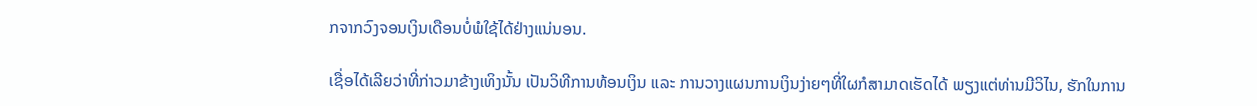ກຈາກວົງຈອນເງິນເດືອນບໍ່ພໍໃຊ້ໄດ້ຢ່າງແນ່ນອນ.

ເຊື່ອໄດ້ເລີຍວ່າທີ່ກ່າວມາຂ້າງເທິງນັ້ນ ເປັນວິທີການທ້ອນເງິນ ແລະ ການວາງແຜນການເງິນງ່າຍໆທີ່ໃຜກໍສາມາດເຮັດໄດ້ ພຽງແຕ່ທ່ານມີວິໄນ, ຮັກໃນການ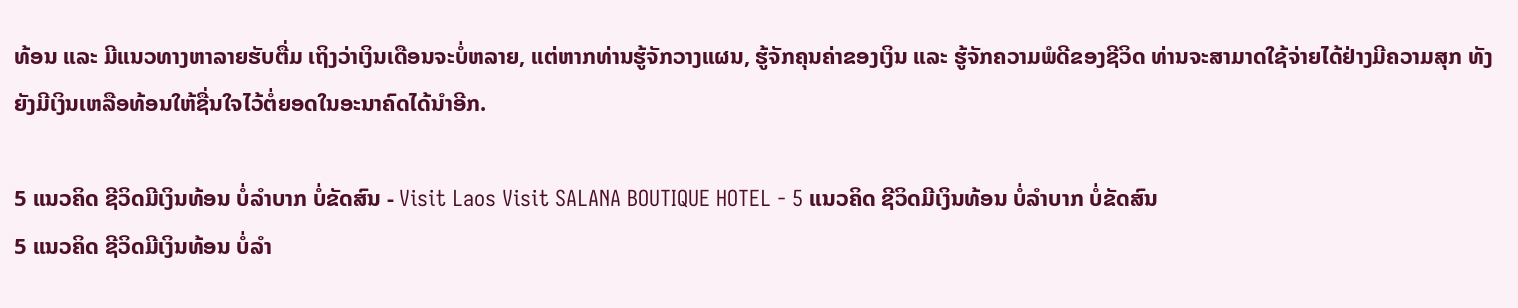ທ້ອນ ແລະ ມີແນວທາງຫາລາຍຮັບຕື່ມ ເຖິງວ່າເງິນເດືອນຈະບໍ່ຫລາຍ, ແຕ່ຫາກທ່ານຮູ້ຈັກວາງແຜນ, ຮູ້ຈັກຄຸນຄ່າຂອງເງິນ ແລະ ຮູ້ຈັກຄວາມພໍດີຂອງຊີວິດ ທ່ານຈະສາມາດໃຊ້ຈ່າຍໄດ້ຢ່າງມີຄວາມສຸກ ທັງຍັງມີເງິນເຫລືອທ້ອນໃຫ້ຊື່ນໃຈໄວ້ຕໍ່ຍອດໃນອະນາຄົດໄດ້ນຳອີກ.

5 ແນວຄິດ ຊີວິດມີເງິນທ້ອນ ບໍ່ລຳບາກ ບໍ່ຂັດສົນ - Visit Laos Visit SALANA BOUTIQUE HOTEL - 5 ແນວຄິດ ຊີວິດມີເງິນທ້ອນ ບໍ່ລຳບາກ ບໍ່ຂັດສົນ
5 ແນວຄິດ ຊີວິດມີເງິນທ້ອນ ບໍ່ລຳ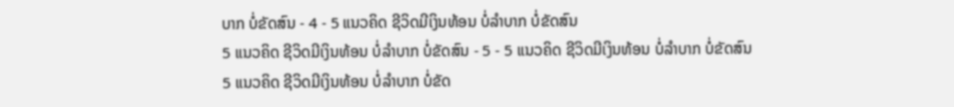ບາກ ບໍ່ຂັດສົນ - 4 - 5 ແນວຄິດ ຊີວິດມີເງິນທ້ອນ ບໍ່ລຳບາກ ບໍ່ຂັດສົນ
5 ແນວຄິດ ຊີວິດມີເງິນທ້ອນ ບໍ່ລຳບາກ ບໍ່ຂັດສົນ - 5 - 5 ແນວຄິດ ຊີວິດມີເງິນທ້ອນ ບໍ່ລຳບາກ ບໍ່ຂັດສົນ
5 ແນວຄິດ ຊີວິດມີເງິນທ້ອນ ບໍ່ລຳບາກ ບໍ່ຂັດ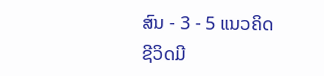ສົນ - 3 - 5 ແນວຄິດ ຊີວິດມີ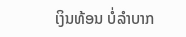ເງິນທ້ອນ ບໍ່ລຳບາກ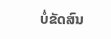ບໍ່ຂັດສົນ